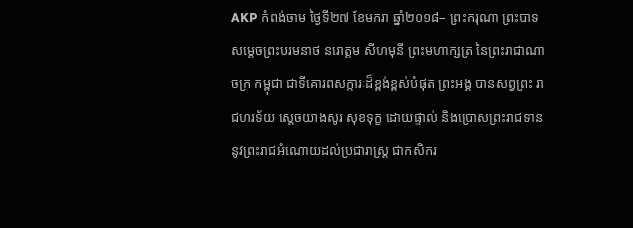AKP កំពង់ចាម ថ្ងៃទី២៧ ខែមករា ឆ្នាំ២០១៨– ព្រះករុណា ព្រះបាទសមេ្តចព្រះបរមនាថ នរោត្តម សីហមុនី ព្រះមហាក្សត្រ នៃព្រះរាជាណាចក្រ កម្ពុជា ជាទីគោរពសក្ការៈដ៏ខ្ពង់ខ្ពស់បំផុត ព្រះអង្គ បានសព្វព្រះ រាជហរទ័យ ស្តេចយាងសូរ សុខទុក្ខ ដោយផ្ទាល់ និងប្រោសព្រះរាជទាននូវព្រះរាជអំណោយដល់ប្រជារាស្រ្ត ជាកសិករ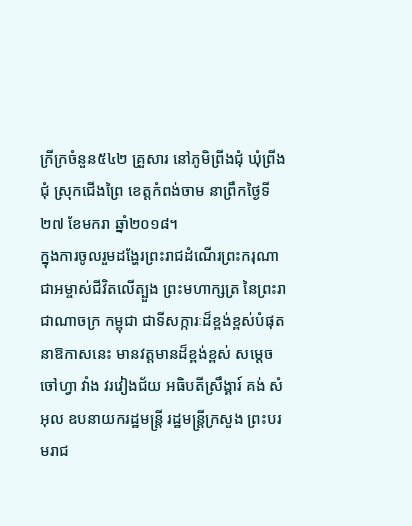ក្រីក្រចំនួន៥៤២ គ្រួសារ នៅភូមិព្រីងជុំ ឃុំព្រីងជុំ ស្រុកជើងព្រៃ ខេត្ដកំពង់ចាម នាព្រឹកថ្ងៃទី២៧ ខែមករា ឆ្នាំ២០១៨។
ក្នុងការចូលរួមដង្ហែរព្រះរាជដំណើរព្រះករុណាជាអម្ចាស់ជីវិតលើត្បួង ព្រះមហាក្សត្រ នៃព្រះរាជាណាចក្រ កម្ពុជា ជាទីសក្ការៈដ៏ខ្ពង់ខ្ពស់បំផុត នាឱកាសនេះ មានវត្តមានដ៏ខ្ពង់ខ្ពស់ សម្តេចចៅហ្វា វាំង វរវៀងជ័យ អធិបតីស្រឹង្គារ៍ គង់ សំអុល ឧបនាយករដ្ឋមន្រ្តី រដ្ឋមន្រ្តីក្រសួង ព្រះបរមរាជ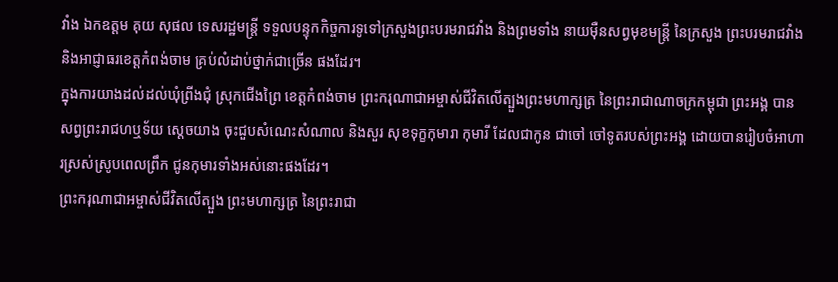វាំង ឯកឧត្តម គុយ សុផល ទេសរដ្ឋមន្រ្តី ទទួលបន្ទុកកិច្ចការទូទៅក្រសួងព្រះបរមរាជវាំង និងព្រមទាំង នាយម៉ឺនសព្វមុខមន្រ្តី នៃក្រសួង ព្រះបរមរាជវាំង និងអាជ្ញាធរខេត្ដកំពង់ចាម គ្រប់លំដាប់ថ្នាក់ជាច្រើន ផងដែរ។
ក្នុងការយាងដល់ដល់ឃុំព្រីងជុំ ស្រុកជើងព្រៃ ខេត្ដកំពង់ចាម ព្រះករុណាជាអម្ចាស់ជីវិតលើត្បួងព្រះមហាក្សត្រ នៃព្រះរាជាណាចក្រកម្ពុជា ព្រះអង្គ បានសព្វព្រះរាជហឬទ័យ ស្តេចយាង ចុះជួបសំណេះសំណាល និងសួរ សុខទុក្ខកុមារា កុមារី ដែលជាកូន ជាចៅ ចៅទូតរបស់ព្រះអង្គ ដោយបានរៀបចំអាហារស្រស់ស្រូបពេលព្រឹក ជូនកុមារទាំងអស់នោះផងដែរ។
ព្រះករុណាជាអម្ចាស់ជីវិតលើត្បួង ព្រះមហាក្សត្រ នៃព្រះរាជា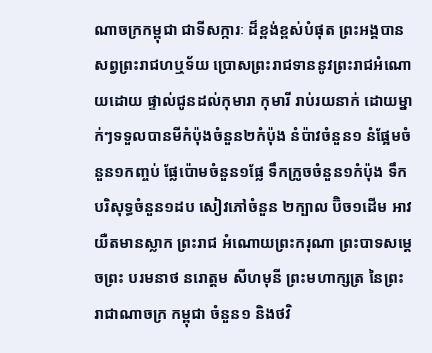ណាចក្រកម្ពុជា ជាទីសក្ការៈ ដ៏ខ្ពង់ខ្ពស់បំផុត ព្រះអង្គបានសព្វព្រះរាជហឬទ័យ ប្រោសព្រះរាជទាននូវព្រះរាជអំណោយដោយ ផ្ទាល់ជូនដល់កុមារា កុមារី រាប់រយនាក់ ដោយម្នាក់ៗទទួលបានមីកំប៉ុងចំនួន២កំប៉ុង នំប៉ាវចំនួន១ នំផ្អែមចំនួន១កញ្ចប់ ផ្លែប៉ោមចំនួន១ផ្លែ ទឹកក្រូចចំនួន១កំប៉ុង ទឹកបរិសុទ្ធចំនួន១ដប សៀវភៅចំនួន ២ក្បាល ប៊ិច១ដើម អាវយឺតមានស្លាក ព្រះរាជ អំណោយព្រះករុណា ព្រះបាទសមេ្តចព្រះ បរមនាថ នរោត្តម សីហមុនី ព្រះមហាក្សត្រ នៃព្រះរាជាណាចក្រ កម្ពុជា ចំនួន១ និងថវិ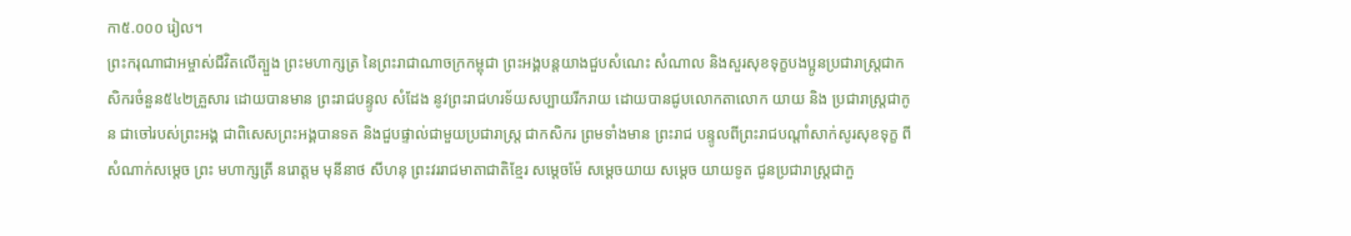កា៥.០០០ រៀល។
ព្រះករុណាជាអម្ចាស់ជីវិតលើត្បួង ព្រះមហាក្សត្រ នៃព្រះរាជាណាចក្រកម្ពុជា ព្រះអង្គបន្តយាងជួបសំណេះ សំណាល និងសួរសុខទុក្ខបងប្អូនប្រជារាស្រ្ដជាកសិករចំនួន៥៤២គ្រួសារ ដោយបានមាន ព្រះរាជបន្ទូល សំដែង នូវព្រះរាជហរទ័យសប្បាយរីករាយ ដោយបានជូបលោកតាលោក យាយ និង ប្រជារាស្រ្តជាកូន ជាចៅរបស់ព្រះអង្គ ជាពិសេសព្រះអង្គបានទត និងជួបផ្ទាល់ជាមួយប្រជារាស្រ្ត ជាកសិករ ព្រមទាំងមាន ព្រះរាជ បន្ទូលពីព្រះរាជបណ្តាំសាក់សូរសុខទុក្ខ ពីសំណាក់សម្តេច ព្រះ មហាក្សត្រី នរោត្តម មុនីនាថ សីហនុ ព្រះវររាជមាតាជាតិខ្មែរ សម្តេចម៉ែ សម្តេចយាយ សមេ្តច យាយទូត ជូនប្រជារាស្ត្រជាកួ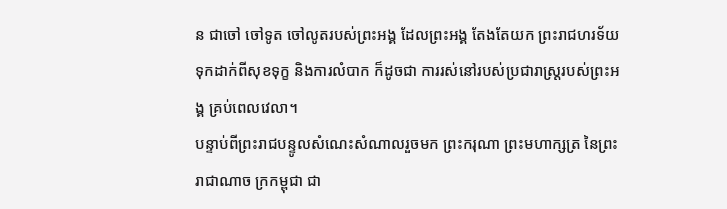ន ជាចៅ ចៅទូត ចៅលូតរបស់ព្រះអង្គ ដែលព្រះអង្គ តែងតែយក ព្រះរាជហរទ័យ ទុកដាក់ពីសុខទុក្ខ និងការលំបាក ក៏ដូចជា ការរស់នៅរបស់ប្រជារាស្ត្ររបស់ព្រះអង្គ គ្រប់ពេលវេលា។
បន្ទាប់ពីព្រះរាជបន្ទូលសំណេះសំណាលរួចមក ព្រះករុណា ព្រះមហាក្សត្រ នៃព្រះរាជាណាច ក្រកម្ពុជា ជា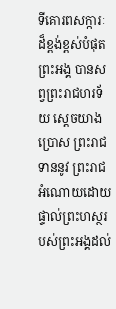ទីគោរពសក្ការៈដ៏ខ្ពង់ខ្ពស់បំផុត ព្រះអង្គ បានសព្វព្រះរាជហរទ័យ ស្តេចយាងប្រោស ព្រះរាជទាននូវ ព្រះរាជអំណោយដោយផ្ទាល់ព្រះហស្ថរបស់ព្រះអង្គដល់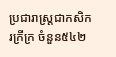ប្រជារាស្រ្ដជាកសិករក្រីក្រ ចំនួន៥៤២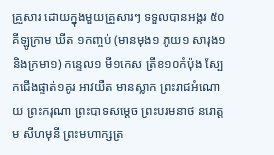គ្រួសារ ដោយក្នុងមួយគ្រួសារៗ ទទួលបានអង្ករ ៥០គីឡូក្រាម ឃីត ១កញ្ចប់ (មានមុង១ ភូយ១ សារុង១ និងក្រមា១) កន្ទេល១ មី១កេស ត្រីខ១០កំប៉ុង ស្បែកជើងផ្ទាត់១គូរ អាវយឺត មានស្លាក ព្រះរាជអំណោយ ព្រះករុណា ព្រះបាទសម្តេច ព្រះបរមនាថ នរោត្តម សីហមុនី ព្រះមហាក្សត្រ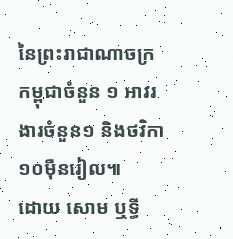នៃព្រះរាជាណាចក្រកម្ពុជាចំនួន ១ អាវរងារចំនួន១ និងថវិកា ១០ម៉ឺនរៀល៕
ដោយ សោម ឬទ្ធី